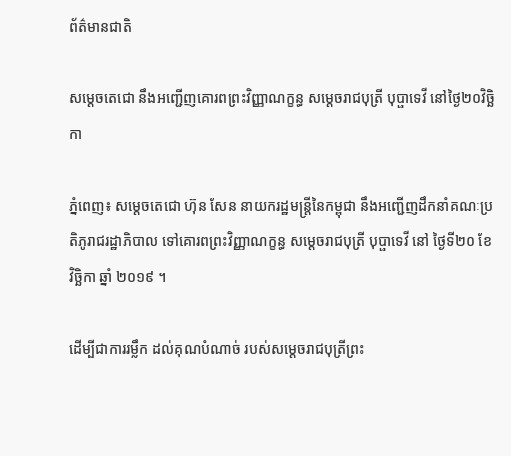ព័ត៌មានជាតិ

សម្ដេចតេជោ នឹងអញ្ជើញគោរពព្រះវិញ្ញាណក្ខន្ធ សម្ដេចរាជបុត្រី បុប្ផាទេវី នៅថ្ងៃ២០វិច្ឆិកា

ភ្នំពេញ៖ សម្ដេចតេជោ ហ៊ុន សែន នាយករដ្ឋមន្រ្តីនៃកម្ពុជា នឹងអញ្ជើញដឹកនាំគណៈប្រតិភូរាជរដ្ឋាភិបាល ទៅគោរពព្រះវិញ្ញាណក្ខន្ធ សម្ដេចរាជបុត្រី បុប្ផាទេវី នៅ ថ្ងៃទី២០ ខែវិច្ឆិកា ឆ្នាំ ២០១៩ ។

ដើម្បីជាការរម្លឹក ដល់គុណបំណាច់ របស់សម្តេចរាជបុត្រីព្រះ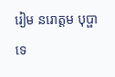រៀម នរោត្តម បុប្ផាទេ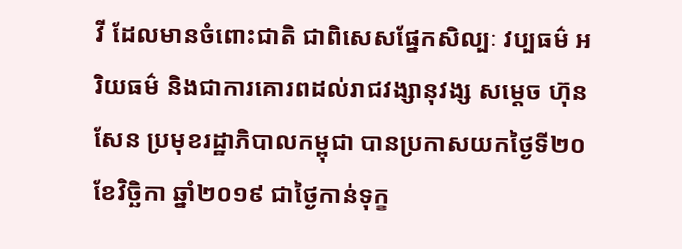វី ដែលមានចំពោះជាតិ ជាពិសេសផ្នែកសិល្បៈ វប្បធម៌ អរិយធម៌ និងជាការគោរពដល់រាជវង្សានុវង្ស សម្តេច ហ៊ុន សែន ប្រមុខរដ្ឋាភិបាលកម្ពុជា បានប្រកាសយកថ្ងៃទី២០ ខែវិច្ឆិកា ឆ្នាំ២០១៩ ជាថ្ងៃកាន់ទុក្ខ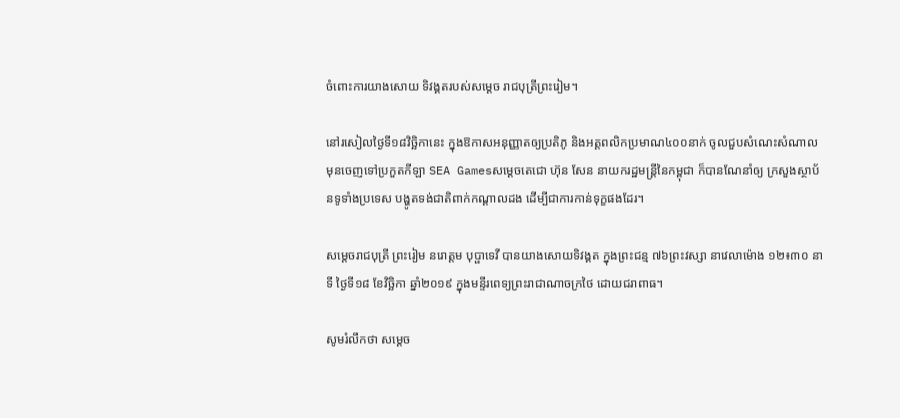ចំពោះការយាងសោយ ទិវង្គតរបស់សម្តេច រាជបុត្រីព្រះរៀម។

នៅរសៀលថ្ងៃទី១៨វិច្ឆិកានេះ ក្នុងឱកាសអនុញ្ញាតឲ្យប្រតិភូ និងអត្តពលិកប្រមាណ៤០០នាក់ ចូលជួបសំណេះសំណាល មុនចេញទៅប្រកួតកីឡា SEA Gamesសម្ដេចតេជោ ហ៊ុន សែន នាយករដ្ឋមន្រ្តីនៃកម្ពុជា ក៏បានណែនាំឲ្យ ក្រសួងស្ថាប័នទូទាំងប្រទេស បង្ហូតទង់ជាតិពាក់កណ្ដាលដង ដើម្បីជាការកាន់ទុក្ខផងដែរ។

សម្ដេចរាជបុត្រី ព្រះរៀម នរោត្តម បុប្ផាទេវី បានយាងសោយទិវង្គត ក្នុងព្រះជន្ម ៧៦ព្រះវស្សា នាវេលាម៉ោង ១២៖៣០ នាទី ថ្ងៃទី១៨ ខែវិច្ឆិកា ឆ្នាំ២០១៩ ក្នុងមន្ទីរពេទ្យព្រះរាជាណាចក្រថៃ ដោយជរាពាធ។

សូមរំលឹកថា សម្ដេច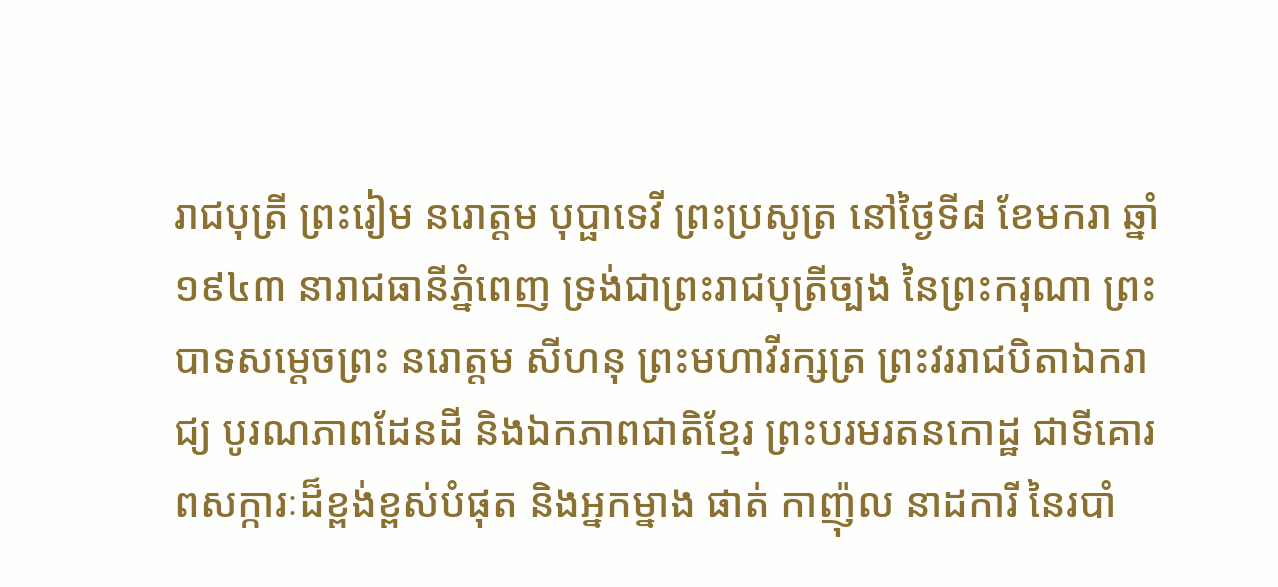រាជបុត្រី ព្រះរៀម នរោត្តម បុប្ផាទេវី ព្រះប្រសូត្រ នៅថ្ងៃទី៨ ខែមករា ឆ្នាំ១៩៤៣ នារាជធានីភ្នំពេញ ទ្រង់ជាព្រះរាជបុត្រីច្បង នៃព្រះករុណា ព្រះបាទសម្តេចព្រះ នរោត្តម សីហនុ ព្រះមហាវីរក្សត្រ ព្រះវររាជបិតាឯករាជ្យ បូរណភាពដែនដី និងឯកភាពជាតិខ្មែរ ព្រះបរមរតនកោដ្ឋ ជាទីគោរពសក្ការៈដ៏ខ្ពង់ខ្ពស់បំផុត និងអ្នកម្នាង ផាត់ កាញ៉ុល នាដការី នៃរបាំ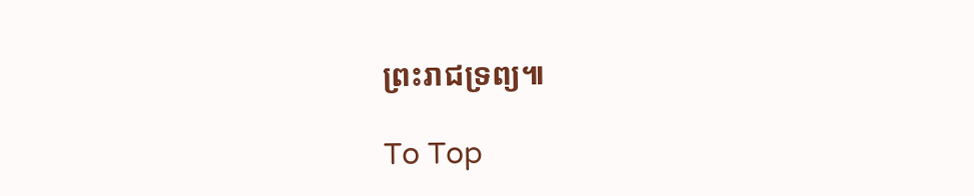ព្រះរាជទ្រព្យ៕

To Top